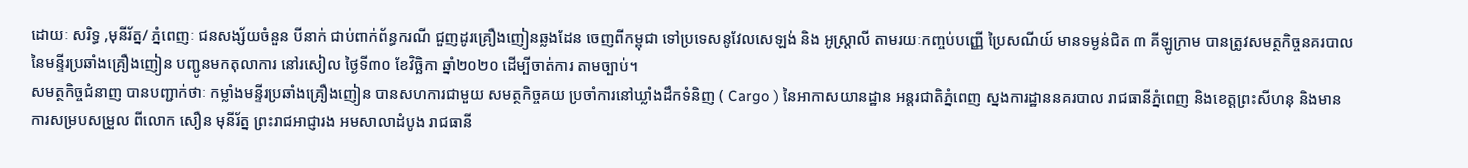ដោយៈ សរិទ្ធ ,មុនីរ័ត្ន/ ភ្នំពេញៈ ជនសង្ស័យចំនួន បីនាក់ ជាប់ពាក់ព័ន្ធករណី ជួញដូរគ្រឿងញៀនឆ្លងដែន ចេញពីកម្ពុជា ទៅប្រទេសនូវែលសេឡង់ និង អូស្ត្រាលី តាមរយៈកញ្ចប់បញ្ញើ ប្រៃសណីយ៍ មានទម្ងន់ជិត ៣ គីឡូក្រាម បានត្រូវសមត្ថកិច្ចនគរបាល នៃមន្ទីរប្រឆាំងគ្រឿងញៀន បញ្ជូនមកតុលាការ នៅរសៀល ថ្ងៃទី៣០ ខែវិច្ឆិកា ឆ្នាំ២០២០ ដើម្បីចាត់ការ តាមច្បាប់។
សមត្ថកិច្ចជំនាញ បានបញ្ជាក់ថាៈ កម្លាំងមន្ទីរប្រឆាំងគ្រឿងញៀន បានសហការជាមួយ សមត្ថកិច្ចគយ ប្រចាំការនៅឃ្លាំងដឹកទំនិញ ( Cargo ) នៃអាកាសយានដ្ឋាន អន្តរជាតិភ្នំពេញ ស្នងការដ្ឋាននគរបាល រាជធានីភ្នំពេញ និងខេត្តព្រះសីហនុ និងមានការសម្របសម្រួល ពីលោក សឿន មុនីរ័ត្ន ព្រះរាជអាជ្ញារង អមសាលាដំបូង រាជធានី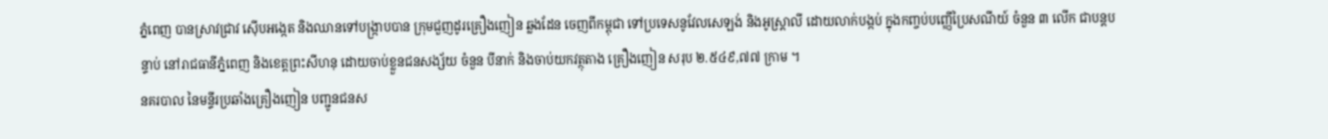ភ្នំពេញ បានស្រាវជ្រាវ ស៊ើបអង្កេត និងឈានទៅបង្ក្រាបបាន ក្រុមជួញដូរគ្រឿងញៀន ឆ្លងដែន ចេញពីកម្ពុជា ទៅប្រទេសនូវែលសេឡង់ និងអូស្ត្រាលី ដោយលាក់បង្កប់ ក្នុងកញ្ចប់បញ្ញើប្រៃសណីយ៍ ចំនួន ៣ លើក ជាបន្តបន្ទាប់ នៅរាជធានីភ្នំពេញ និងខេត្តព្រះសីហនុ ដោយចាប់ខ្លួនជនសង្ស័យ ចំនួន បីនាក់ និងចាប់យកវត្ថុតាង គ្រឿងញៀន សរុប ២.៥៤៩,៧៧ ក្រាម ។
នគរបាល នៃមន្ទីរប្រឆាំងគ្រឿងញៀន បញ្ជូនជនស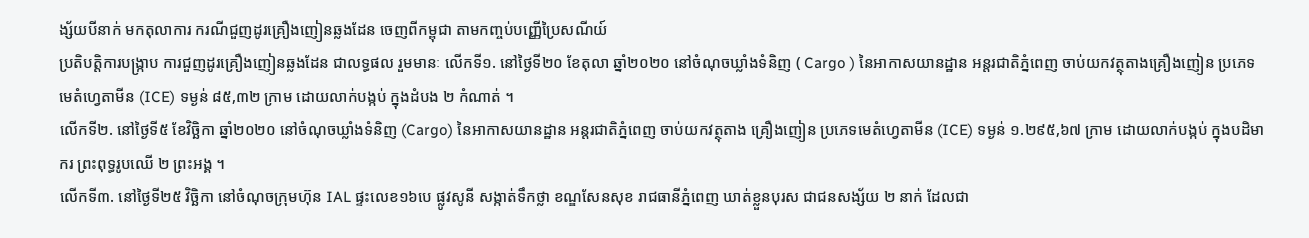ង្ស័យបីនាក់ មកតុលាការ ករណីជួញដូរគ្រឿងញៀនឆ្លងដែន ចេញពីកម្ពុជា តាមកញ្ចប់បញ្ញើប្រៃសណីយ៍
ប្រតិបត្តិការបង្ក្រាប ការជួញដូរគ្រឿងញៀនឆ្លងដែន ជាលទ្ធផល រួមមានៈ លើកទី១. នៅថ្ងៃទី២០ ខែតុលា ឆ្នាំ២០២០ នៅចំណុចឃ្លាំងទំនិញ ( Cargo ) នៃអាកាសយានដ្ឋាន អន្តរជាតិភ្នំពេញ ចាប់យកវត្ថុតាងគ្រឿងញៀន ប្រភេទមេតំហ្វេតាមីន (ICE) ទម្ងន់ ៨៥,៣២ ក្រាម ដោយលាក់បង្កប់ ក្នុងដំបង ២ កំណាត់ ។
លើកទី២. នៅថ្ងៃទី៥ ខែវិច្ឆិកា ឆ្នាំ២០២០ នៅចំណុចឃ្លាំងទំនិញ (Cargo) នៃអាកាសយានដ្ឋាន អន្តរជាតិភ្នំពេញ ចាប់យកវត្ថុតាង គ្រឿងញៀន ប្រភេទមេតំហ្វេតាមីន (ICE) ទម្ងន់ ១.២៩៥,៦៧ ក្រាម ដោយលាក់បង្កប់ ក្នុងបដិមាករ ព្រះពុទ្ធរូបឈើ ២ ព្រះអង្គ ។
លើកទី៣. នៅថ្ងៃទី២៥ វិច្ឆិកា នៅចំណុចក្រុមហ៊ុន IAL ផ្ទះលេខ១៦បេ ផ្លូវសូនី សង្កាត់ទឹកថ្លា ខណ្ឌសែនសុខ រាជធានីភ្នំពេញ ឃាត់ខ្លួនបុរស ជាជនសង្ស័យ ២ នាក់ ដែលជា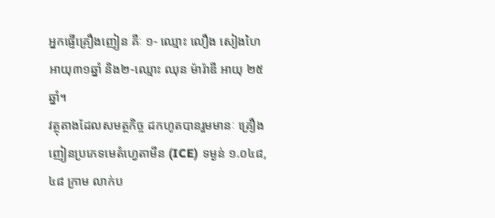អ្នកផ្ញើគ្រឿងញៀន គឺៈ ១- ឈ្មោះ លឿង សៀងហៃ អាយុ៣១ឆ្នាំ និង២-ឈ្មោះ ឈុន ម៉ារ៉ាឌី អាយុ ២៥ឆ្នាំ។
វត្ថុតាងដែលសមត្ថកិច្ច ដកហូតបានរួមមានៈ គ្រឿងញៀនប្រភេទមេតំហ្វេតាមីន (ICE) ទម្ងន់ ១.០៤៨,៤៨ ក្រាម លាក់ប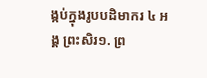ង្កប់ក្នុងរូបបដិមាករ ៤ អង្គ ព្រះសិរ១. ព្រ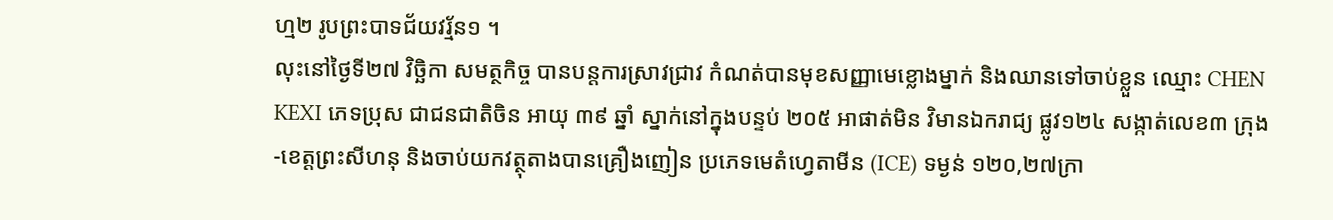ហ្ម២ រូបព្រះបាទជ័យវរ្ម័ន១ ។
លុះនៅថ្ងៃទី២៧ វិច្ឆិកា សមត្ថកិច្ច បានបន្តការស្រាវជ្រាវ កំណត់បានមុខសញ្ញាមេខ្លោងម្នាក់ និងឈានទៅចាប់ខ្លួន ឈ្មោះ CHEN KEXI ភេទប្រុស ជាជនជាតិចិន អាយុ ៣៩ ឆ្នាំ ស្នាក់នៅក្នុងបន្ទប់ ២០៥ អាផាត់មិន វិមានឯករាជ្យ ផ្លូវ១២៤ សង្កាត់លេខ៣ ក្រុង-ខេត្តព្រះសីហនុ និងចាប់យកវត្ថុតាងបានគ្រឿងញៀន ប្រភេទមេតំហ្វេតាមីន (ICE) ទម្ងន់ ១២០,២៧ក្រា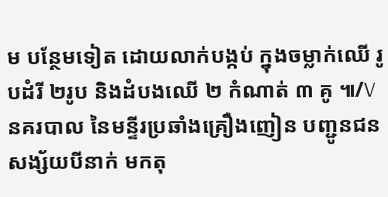ម បន្ថែមទៀត ដោយលាក់បង្កប់ ក្នុងចម្លាក់ឈើ រូបដំរី ២រូប និងដំបងឈើ ២ កំណាត់ ៣ គូ ៕/V
នគរបាល នៃមន្ទីរប្រឆាំងគ្រឿងញៀន បញ្ជូនជនសង្ស័យបីនាក់ មកតុ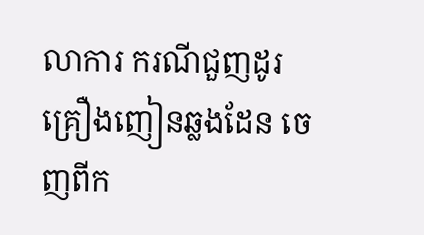លាការ ករណីជួញដូរគ្រឿងញៀនឆ្លងដែន ចេញពីក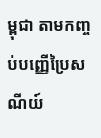ម្ពុជា តាមកញ្ចប់បញ្ញើប្រៃសណីយ៍